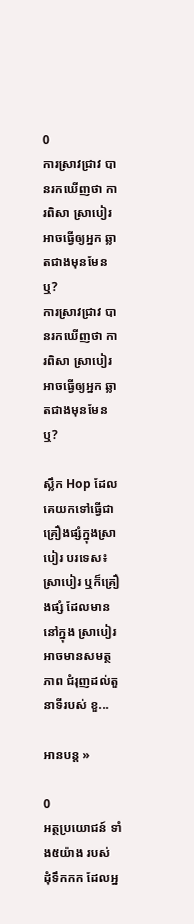0
ការស្រាវជ្រាវ បានរកឃើញថា ការពិសា ស្រាបៀរ អាចធ្វើឲ្យអ្នក ឆ្លាតជាងមុនមែនឬ?
ការស្រាវជ្រាវ បានរកឃើញថា ការពិសា ស្រាបៀរ អាចធ្វើឲ្យអ្នក ឆ្លាតជាងមុនមែនឬ?

ស្លឹក Hop ដែលគេយកទៅធ្វើជាគ្រឿងផ្សំក្នុងស្រាបៀរ បរទេស៖ ស្រាបៀរ ឬក៏គ្រឿងផ្សំ ដែលមាននៅក្នុង ស្រាបៀរ អាចមានសមត្ថភាព ជំរុញដល់តួនាទីរបស់ ខួ...

អានបន្ត »

0
អត្ថប្រយោជន៍ ទាំង៥យ៉ាង របស់ ដុំទឹកកក ដែលអ្ន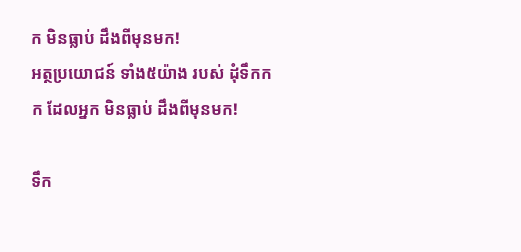ក មិនធ្លាប់ ដឹងពីមុនមក!
អត្ថប្រយោជន៍ ទាំង៥យ៉ាង របស់ ដុំទឹកកក ដែលអ្នក មិនធ្លាប់ ដឹងពីមុនមក!

ទឹក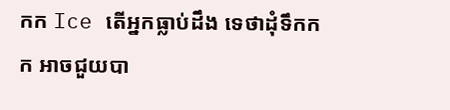កក Ice តើអ្នកធ្លាប់ដឹង ទេថាដុំទឹកកក អាចជួយបា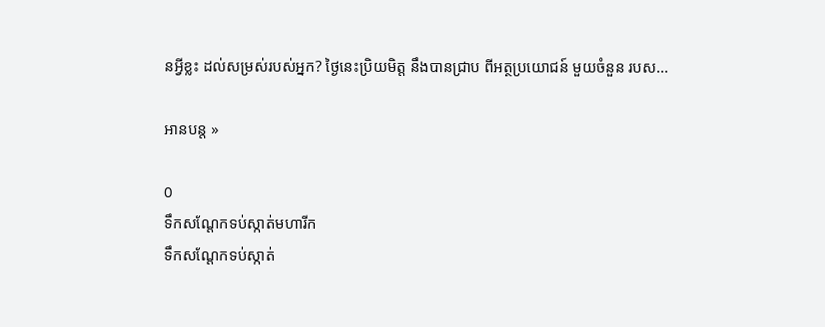នអ្វីខ្លះ ដល់សម្រស់របស់អ្នក? ថ្ងៃនេះប្រិយមិត្ត នឹងបានជ្រាប ពីអត្ថប្រយោជន៍ មួយចំនួន របស...

អានបន្ត »

0
ទឹកសណ្ដែកទប់ស្កាត់មហារីក
ទឹកសណ្ដែកទប់ស្កាត់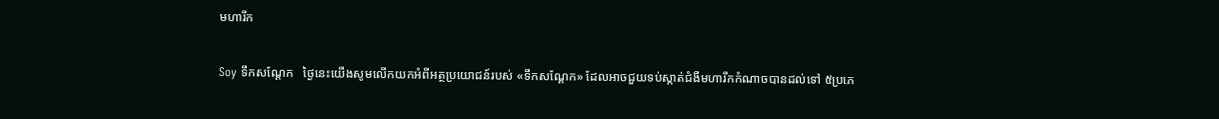មហារីក

Soy ទឹកសណ្ដែក   ថ្ងៃនេះយើងសូមលើកយកអំពីអត្ថប្រយោជន៍របស់ «ទឹកសណ្ដែក» ដែលអាចជួយទប់ស្កាត់ជំងឺមហារីកកំណាចបានដល់ទៅ ៥ប្រភេ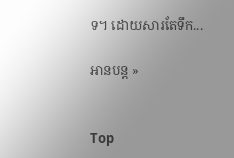ទ។ ដោយសារតែទឹក...

អានបន្ត »


Top